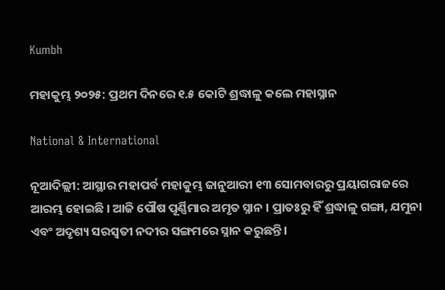Kumbh

ମହାକୁମ୍ଭ ୨୦୨୫: ପ୍ରଥମ ଦିନରେ ୧.୫ କୋଟି ଶ୍ରଦ୍ଧାଳୁ କଲେ ମହାସ୍ନାନ

National & International

ନୂଆଦିଲ୍ଲୀ: ଆସ୍ଥାର ମହାପର୍ବ ମହାକୁମ୍ଭ ଜାନୁଆରୀ ୧୩ ସୋମବାରରୁ ପ୍ରୟାଗରାଜରେ ଆରମ୍ଭ ହୋଇଛି । ଆଜି ପୌଷ ପୂର୍ଣ୍ଣିମାର ଅମୃତ ସ୍ନାନ । ପ୍ରାତଃରୁ ହିଁ ଶ୍ରଦ୍ଧାଳୁ ଗଙ୍ଗା, ଯମୁନା ଏବଂ ଅଦୃଶ୍ୟ ସରସ୍ୱତୀ ନଦୀର ସଙ୍ଗମରେ ସ୍ନାନ କରୁଛନ୍ତି ।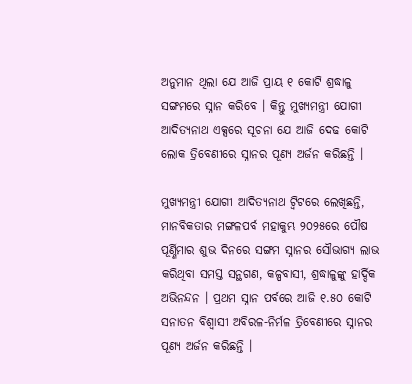ଅନୁମାନ ଥିଲା ଯେ ଆଜି ପ୍ରାୟ ୧ କୋଟି ଶ୍ରଦ୍ଧାଳୁ ସଙ୍ଗମରେ ସ୍ନାନ କରିବେ । କିନ୍ତୁ ମୁଖ୍ୟମନ୍ତ୍ରୀ ଯୋଗୀ ଆଦିତ୍ୟନାଥ ଏକ୍ସରେ ସୂଚନା ଯେ ଆଜି ଦେଢ କୋଟି ଲୋକ ତ୍ରିବେଣୀରେ ସ୍ନାନର ପୂଣ୍ୟ ଅର୍ଜନ କରିଛନ୍ତି ।

ମୁଖ୍ୟମନ୍ତ୍ରୀ ଯୋଗୀ ଆଦିତ୍ୟନାଥ ଟ୍ୱିଟରେ ଲେଖିଛନ୍ତି, ମାନବିକତାର ମଙ୍ଗଳପର୍ବ ମହାକୁମ୍ଭ ୨୦୨୫ରେ ପୌଷ ପୂର୍ଣ୍ଣିମାର ଶୁଭ ଦିନରେ ସଙ୍ଗମ ସ୍ନାନର ସୌଭାଗ୍ୟ ଲାଭ କରିଥିବା ସମସ୍ତ ସନ୍ଥଗଣ, କଳ୍ପବାସୀ, ଶ୍ରଦ୍ଧାଳୁଙ୍କୁ ହାର୍ଦ୍ଦିକ ଅଭିନନ୍ଦନ । ପ୍ରଥମ ସ୍ନାନ ପର୍ବରେ ଆଜି ୧.୫୦ କୋଟି ସନାତନ ବିଶ୍ୱାସୀ ଅବିରଳ-ନିର୍ମଳ ତ୍ରିବେଣୀରେ ସ୍ନାନର ପୂଣ୍ୟ ଅର୍ଜନ କରିଛନ୍ତି ।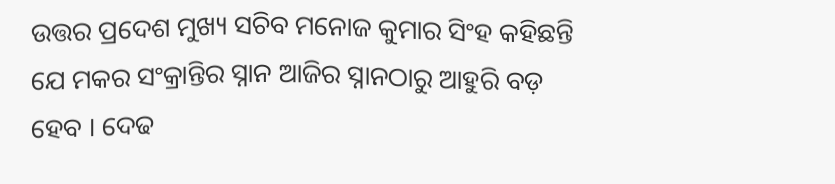ଉତ୍ତର ପ୍ରଦେଶ ମୁଖ୍ୟ ସଚିବ ମନୋଜ କୁମାର ସିଂହ କହିଛନ୍ତି ଯେ ମକର ସଂକ୍ରାନ୍ତିର ସ୍ନାନ ଆଜିର ସ୍ନାନଠାରୁ ଆହୁରି ବଡ଼ ହେବ । ଦେଢ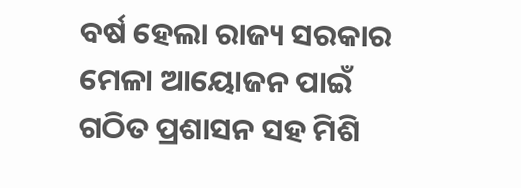ବର୍ଷ ହେଲା ରାଜ୍ୟ ସରକାର ମେଳା ଆୟୋଜନ ପାଇଁ ଗଠିତ ପ୍ରଶାସନ ସହ ମିଶି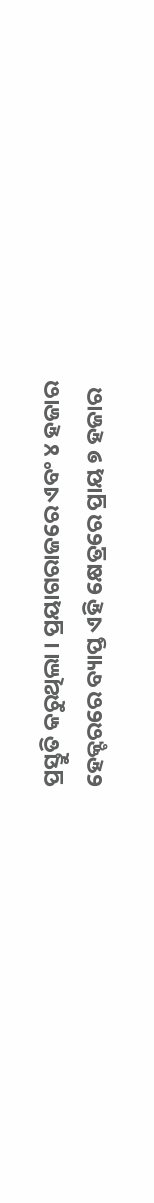ପ୍ରସ୍ତୁତି କରୁଥିଲା । ପ୍ରୟାଗରାଜରେ ଏବଂ ୪ ହଜାର ହେକ୍ଟରରେ ବ୍ୟାପ୍ତ ଏହି କ୍ଷେତ୍ରରେ ପ୍ରାୟ ୭ ହଜାର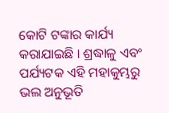କୋଟି ଟଙ୍କାର କାର୍ଯ୍ୟ କରାଯାଇଛି । ଶ୍ରଦ୍ଧାଳୁ ଏବଂ ପର୍ଯ୍ୟଟକ ଏହି ମହାକୁମ୍ଭରୁ ଭଲ ଅନୁଭୂତି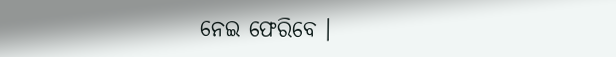ନେଇ ଫେରିବେ ।